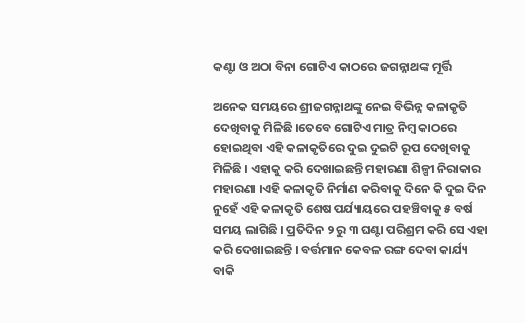କଣ୍ଟା ଓ ଅଠା ବିନା ଗୋଟିଏ କାଠରେ ଜଗନ୍ନାଥଙ୍କ ମୂର୍ତ୍ତି

ଅନେକ ସମୟରେ ଶ୍ରୀଜଗନ୍ନାଥଙ୍କୁ ନେଇ ବିଭିନ୍ନ କଳାକୃତି ଦେଖିବାକୁ ମିଳିଛି ।ତେବେ ଗୋଟିଏ ମାତ୍ର ନିମ୍ବ କାଠରେ ହୋଇଥିବା ଏହି କଳାକୃତିରେ ଦୁଇ ଦୁଇଟି ରୂପ ଦେଖିବାକୁ ମିଳିଛି । ଏହାକୁ କରି ଦେଖାଇଛନ୍ତି ମହାରଣା ଶିଳ୍ପୀ ନିରାକାର ମହାରଣା ।ଏହି କଳାକୃତି ନିର୍ମାଣ କରିବାକୁ ଦିନେ କି ଦୁଇ ଦିନ ନୁହେଁ ଏହି କଳାକୃତି ଶେଷ ପର୍ଯ୍ୟାୟରେ ପହଞ୍ଚିବାକୁ ୫ ବର୍ଷ ସମୟ ଲାଗିଛି । ପ୍ରତିଦିନ ୨ ରୁ ୩ ଘଣ୍ଟା ପରିଶ୍ରମ କରି ସେ ଏହା କରି ଦେଖାଇଛନ୍ତି । ବର୍ତ୍ତମାନ କେବଳ ରଙ୍ଗ ଦେବା କାର୍ଯ୍ୟ ବାକି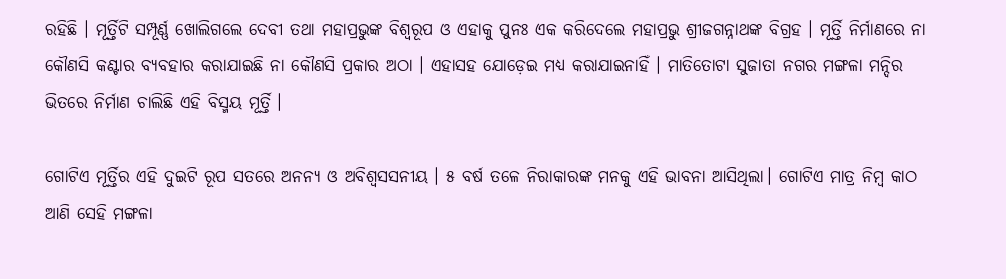ରହିଛି । ମୂର୍ତ୍ତିଟି ସମ୍ପୂର୍ଣ୍ଣ ଖୋଲିଗଲେ ଦେବୀ ତଥା ମହାପ୍ରଭୁଙ୍କ ବିଶ୍ଵରୂପ ଓ ଏହାକୁ ପୁନଃ ଏକ କରିଦେଲେ ମହାପ୍ରଭୁ ଶ୍ରୀଜଗନ୍ନାଥଙ୍କ ବିଗ୍ରହ । ମୂର୍ତ୍ତି ନିର୍ମାଣରେ ନା କୌଣସି କଣ୍ଟାର ବ୍ୟବହାର କରାଯାଇଛି ନା କୌଣସି ପ୍ରକାର ଅଠା । ଏହାସହ ଯୋଡ଼େଇ ମଧ୍ୟ କରାଯାଇନାହିଁ । ମାତିତୋଟା ସୁଜାତା ନଗର ମଙ୍ଗଳା ମନ୍ଦିର ଭିତରେ ନିର୍ମାଣ ଚାଲିଛି ଏହି ବିସ୍ମୟ ମୂର୍ତ୍ତି ।

ଗୋଟିଏ ମୂର୍ତ୍ତିର ଏହି ଦୁଇଟି ରୂପ ସତରେ ଅନନ୍ୟ ଓ ଅବିଶ୍ଵସସନୀୟ । ୫ ବର୍ଷ ତଳେ ନିରାକାରଙ୍କ ମନକୁ ଏହି ଭାବନା ଆସିଥିଲା। ଗୋଟିଏ ମାତ୍ର ନିମ୍ବ କାଠ ଆଣି ସେହି ମଙ୍ଗଳା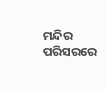ମନ୍ଦିର ପରିସରରେ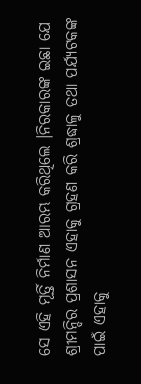ସେ ଏହି ମୂର୍ତ୍ତି ନିର୍ମାଣ ଆରମ୍ଭ କରିଥିଲେ ।ନିରକାରଙ୍କ ଇଛା ଯେ ଶ୍ରୀମନ୍ଦିର ପ୍ରଶାସନ ଏହାକୁ ଗ୍ରହଣ କରି ଶ୍ରଦ୍ଧାଳୁ ତଥା ପର୍ଯ୍ୟଟକଙ୍କ ପାଇଁ ଏହାକୁ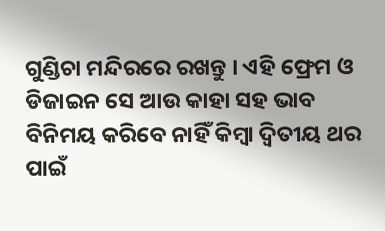ଗୁଣ୍ଡିଚା ମନ୍ଦିରରେ ରଖନ୍ତୁ । ଏହି ଫ୍ରେମ ଓ ଡିଜାଇନ ସେ ଆଉ କାହା ସହ ଭାବ ବିନିମୟ କରିବେ ନାହିଁ କିମ୍ବା ଦ୍ଵିତୀୟ ଥର ପାଇଁ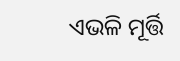ଏଭଳି ମୂର୍ତ୍ତି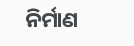ନିର୍ମାଣ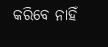କରିବେ ନାହିଁ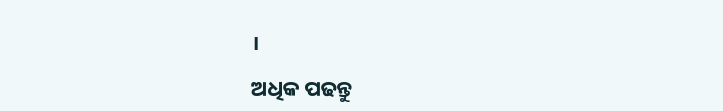।

ଅଧିକ ପଢନ୍ତୁ